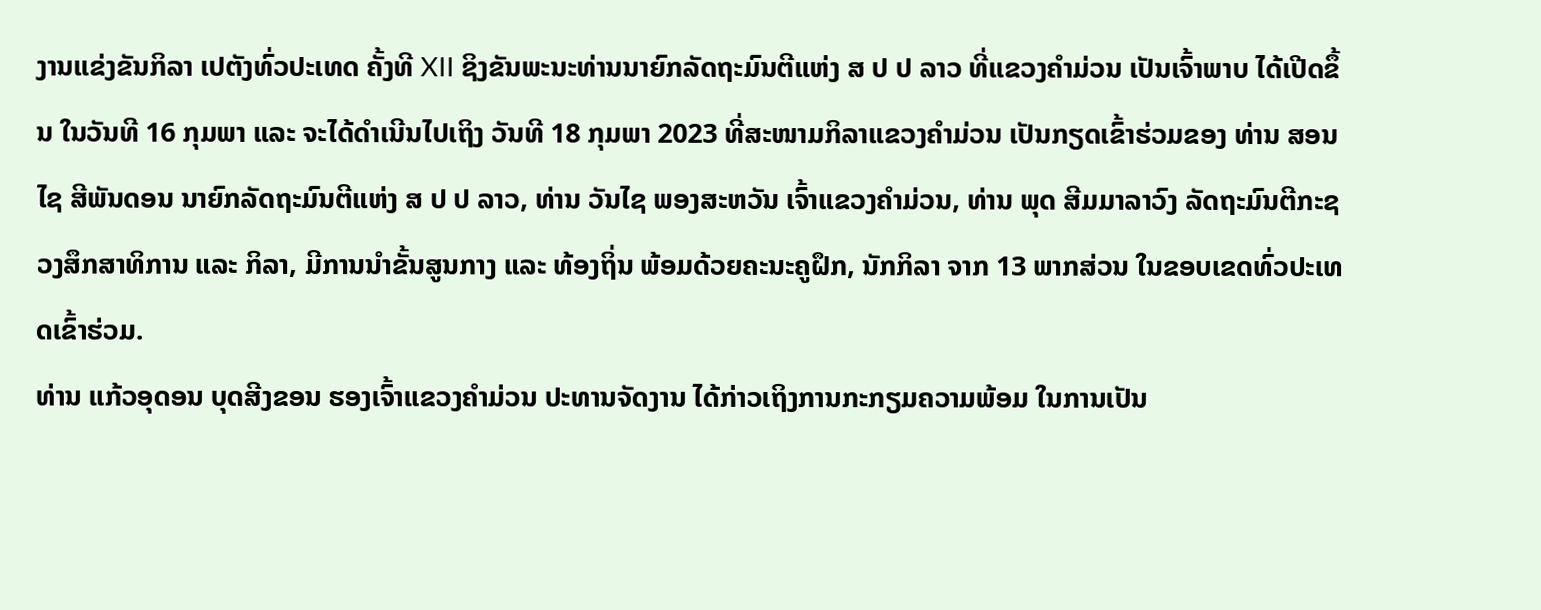ງານແຂ່ງຂັນກິລາ ເປຕັງທົ່ວປະເທດ ຄັ້ງທີ XII ຊິງຂັນພະນະທ່ານນາຍົກລັດຖະມົນຕີແຫ່ງ ສ ປ ປ ລາວ ທີ່ແຂວງຄຳມ່ວນ ເປັນເຈົ້າພາບ ໄດ້ເປີດຂຶ້ນ ໃນວັນທີ 16 ກຸມພາ ແລະ ຈະໄດ້ດໍາເນີນໄປເຖິງ ວັນທີ 18 ກຸມພາ 2023 ທີ່ສະໜາມກິລາແຂວງຄຳມ່ວນ ເປັນກຽດເຂົ້າຮ່ວມຂອງ ທ່ານ ສອນໄຊ ສີພັນດອນ ນາຍົກລັດຖະມົນຕີແຫ່ງ ສ ປ ປ ລາວ, ທ່ານ ວັນໄຊ ພອງສະຫວັນ ເຈົ້າແຂວງຄຳມ່ວນ, ທ່ານ ພຸດ ສີມມາລາວົງ ລັດຖະມົນຕີກະຊວງສຶກສາທິການ ແລະ ກິລາ, ມີການນໍາຂັ້ນສູນກາງ ແລະ ທ້ອງຖິ່ນ ພ້ອມດ້ວຍຄະນະຄູຝຶກ, ນັກກິລາ ຈາກ 13 ພາກສ່ວນ ໃນຂອບເຂດທົ່ວປະເທດເຂົ້າຮ່ວມ.
ທ່ານ ແກ້ວອຸດອນ ບຸດສີງຂອນ ຮອງເຈົ້າແຂວງຄຳມ່ວນ ປະທານຈັດງານ ໄດ້ກ່າວເຖິງການກະກຽມຄວາມພ້ອມ ໃນການເປັນ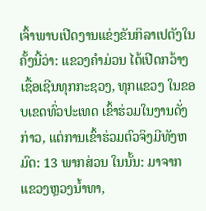ເຈົ້າພາບເປີດງານແຂ່ງຂັນກິລາເປຕັງໃນຄັ້ງນີ້ວ່າ: ແຂວງຄໍາມ່ວນ ໄດ້ເປີດກວ້າງ ເຊື້ອເຊີນທຸກກະຊວງ, ທຸກແຂວງ ໃນຂອບເຂດທົ່ວປະເທດ ເຂົ້າຮ່ວມໃນງານດັ່ງກ່າວ, ແຕ່ການເຂົ້າຮ່ວມຕົວຈິງມີທັງຫມົດ: 13 ພາກສ່ວນ ໃນນັ້ນ: ມາຈາກ ແຂວງຫຼວງນໍ້າທາ,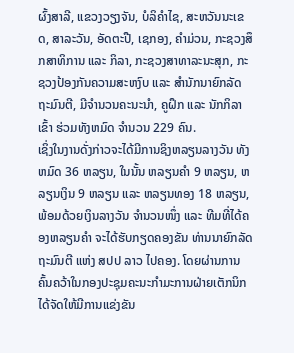ຜົ້ງສາລີ, ແຂວງວຽງຈັນ, ບໍລິຄໍາໄຊ, ສະຫວັນນະເຂດ, ສາລະວັນ, ອັດຕະປື, ເຊກອງ, ຄຳມ່ວນ, ກະຊວງສຶກສາທິການ ແລະ ກິລາ, ກະຊວງສາທາລະນະສຸກ, ກະຊວງປ້ອງກັນຄວາມສະຫງົບ ແລະ ສໍານັກນາຍົກລັດຖະມົນຕີ, ມີຈໍານວນຄະນະນໍາ, ຄູຝຶກ ແລະ ນັກກິລາເຂົ້າ ຮ່ວມທັງຫມົດ ຈຳນວນ 229 ຄົນ.
ເຊິ່ງໃນງານດັ່ງກ່າວຈະໄດ້ມີການຊິງຫລຽນລາງວັນ ທັງຫມົດ 36 ຫລຽນ, ໃນນັ້ນ ຫລຽນຄໍາ 9 ຫລຽນ, ຫລຽນເງິນ 9 ຫລຽນ ແລະ ຫລຽນທອງ 18 ຫລຽນ, ພ້ອມດ້ວຍເງິນລາງວັນ ຈຳນວນໜຶ່ງ ແລະ ທີມທີ່ໄດ້ຄອງຫລຽນຄໍາ ຈະໄດ້ຮັບກຽດຄອງຂັນ ທ່ານນາຍົກລັດຖະມົນຕີ ແຫ່ງ ສປປ ລາວ ໄປຄອງ. ໂດຍຜ່ານການຄົ້ນຄວ້າໃນກອງປະຊຸມຄະນະກໍາມະການຝ່າຍເຕັກນິກ ໄດ້ຈັດໃຫ້ມີການແຂ່ງຂັນ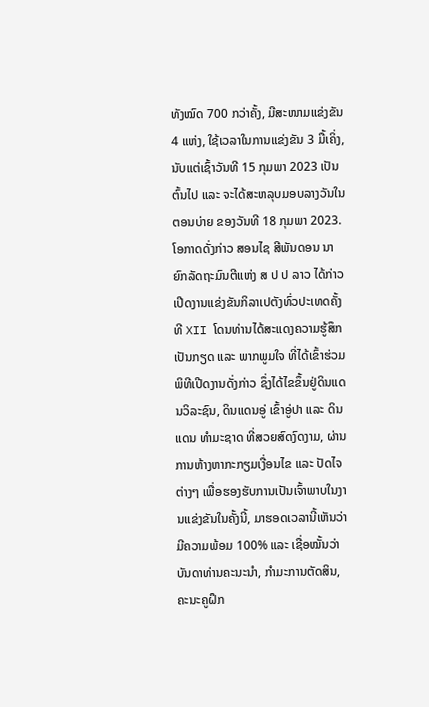ທັງໝົດ 700 ກວ່າຄັ້ງ, ມີສະໜາມແຂ່ງຂັນ 4 ແຫ່ງ, ໃຊ້ເວລາໃນການແຂ່ງຂັນ 3 ມື້ເຄິ່ງ, ນັບແຕ່ເຊົ້າວັນທີ 15 ກຸມພາ 2023 ເປັນຕົ້ນໄປ ແລະ ຈະໄດ້ສະຫລຸບມອບລາງວັນໃນຕອນບ່າຍ ຂອງວັນທີ 18 ກຸມພາ 2023.
ໂອກາດດັ່ງກ່າວ ສອນໄຊ ສີພັນດອນ ນາຍົກລັດຖະມົນຕີແຫ່ງ ສ ປ ປ ລາວ ໄດ້ກ່າວເປີດງານແຂ່ງຂັນກິລາເປຕັງທົ່ວປະເທດຄັ້ງທີ XII ໂດນທ່ານໄດ້ສະແດງຄວາມຮູ້ສຶກເປັນກຽດ ແລະ ພາກພູມໃຈ ທີ່ໄດ້ເຂົ້າຮ່ວມພິທີເປີດງານດັ່ງກ່າວ ຊຶ່ງໄດ້ໄຂຂຶ້ນຢູ່ດິນແດນວິລະຊົນ, ດິນແດນອູ່ ເຂົ້າອູ່ປາ ແລະ ດິນແດນ ທຳມະຊາດ ທີ່ສວຍສົດງົດງາມ, ຜ່ານການຫ້າງຫາກະກຽມເງື່ອນໄຂ ແລະ ປັດໄຈຕ່າງໆ ເພື່ອຮອງຮັບການເປັນເຈົ້າພາບໃນງານແຂ່ງຂັນໃນຄັ້ງນີ້, ມາຮອດເວລານີ້ເຫັນວ່າມີຄວາມພ້ອມ 100% ແລະ ເຊື່ອໝັ້ນວ່າ ບັນດາທ່ານຄະນະນໍາ, ກໍາມະການຕັດສິນ, ຄະນະຄູຝຶກ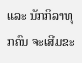ແລະ ນັກກິລາທຸກຄົນ ຈະເສີມຂະ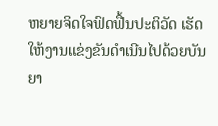ຫຍາຍຈິດໃຈຟົດຟື້ນປະຕິວັດ ເຮັດໃຫ້ງານແຂ່ງຂັນດຳເນີນໄປດ້ວຍບັນຍາ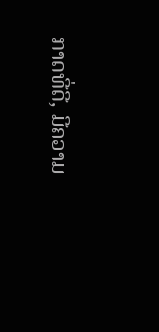ກາດທີ່ດີ, ມີຄວາມ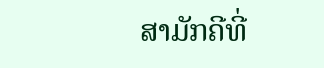ສາມັກຄີທີ່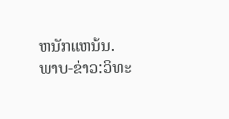ຫນັກແຫນ້ນ.
ພາບ-ຂ່າວ:ວິທະ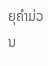ຍຸຄຳມ່ວນ